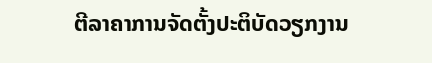ຕີລາຄາການຈັດຕັ້ງປະຕິບັດວຽກງານ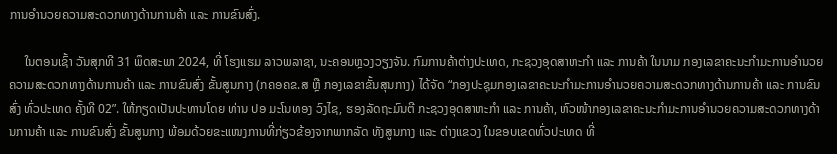ການອຳນວຍຄວາມສະດວກທາງດ້ານການຄ້າ ແລະ ການຂົນສົ່ງ.

     ໃນຕອນເຊົ້າ ວັນສຸກທີ 31 ພຶດສະພາ 2024, ທີ່ ໂຮງແຮມ ລາວພລາຊາ, ນະຄອນຫຼວງວຽງຈັນ. ກົມການຄ້າຕ່າງປະເທດ, ກະຊວງອຸດສາຫະກໍາ ແລະ ການຄ້າ ໃນນາມ ກອງເລຂາຄະນະກຳມະການອຳນວຍຄວາມສະດວກທາງດ້ານການຄ້າ ແລະ ການຂົນສົ່ງ ຂັ້ນສູນກາງ (ກຄອຄຂ.ສ ຫຼື ກອງເລຂາຂັ້ນສຸນກາງ) ໄດ້ຈັດ “ກອງປະຊຸມກອງເລຂາຄະນະກຳມະການອຳນວຍຄວາມສະດວກທາງດ້ານການຄ້າ ແລະ ການຂົນສົ່ງ ທົ່ວປະເທດ ຄັ້ງທີ 02”. ໃຫ້ກຽດເປັນປະທານໂດຍ ທ່ານ ປອ ມະໂນທອງ ວົງໄຊ, ຮອງລັດຖະມົນຕີ ກະຊວງອຸດສາຫະກໍາ ແລະ ການຄ້າ, ຫົວໜ້າກອງເລຂາຄະນະກໍາມະການອໍານວຍຄວາມສະດວກທາງດ້ານການຄ້າ ແລະ ການຂົນສົ່ງ ຂັ້ນສູນກາງ ພ້ອມດ້ວຍຂະແໜງການທີ່ກ່ຽວຂ້ອງຈາກພາກລັດ ທັງສູນກາງ ແລະ ຕ່າງແຂວງ ໃນຂອບເຂດທົ່ວປະເທດ ທີ່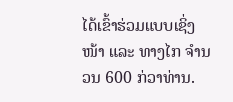ໄດ້ເຂົ້າຮ່ວມແບບເຊິ່ງໜ້າ ແລະ ທາງໄກ ຈໍານວນ 600 ກ່ວາທ່ານ.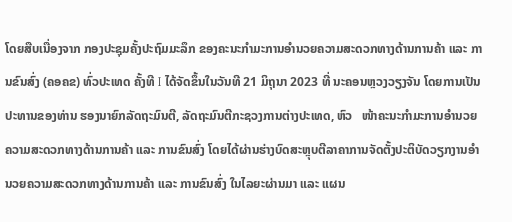ໂດຍສືບເນື່ອງຈາກ ກອງປະຊຸມຄັ້ງປະຖົມມະລຶກ ຂອງຄະນະກໍາມະການອໍານວຍຄວາມສະດວກທາງດ້ານການຄ້າ ແລະ ການຂົນສົ່ງ (ຄອຄຂ) ທົ່ວປະເທດ ຄັ້ງທີ I ໄດ້ຈັດຂຶ້ນໃນວັນທີ 21 ມິຖຸນາ 2023 ທີ່ ນະຄອນຫຼວງວຽງຈັນ ໂດຍການເປັນປະທານຂອງທ່ານ ຮອງນາຍົກລັດຖະມົນຕີ, ລັດຖະມົນຕີກະຊວງການຕ່າງປະເທດ, ຫົວ   ໜ້າຄະນະກໍາມະການອໍານວຍຄວາມສະດວກທາງດ້ານການຄ້າ ແລະ ການຂົນສົ່ງ ໂດຍໄດ້ຜ່ານຮ່າງບົດສະຫຼຸບຕີລາຄາການຈັດຕັ້ງປະຕິບັດວຽກງານອໍານວຍຄວາມສະດວກທາງດ້ານການຄ້າ ແລະ ການຂົນສົ່ງ ໃນໄລຍະຜ່ານມາ ແລະ ແຜນ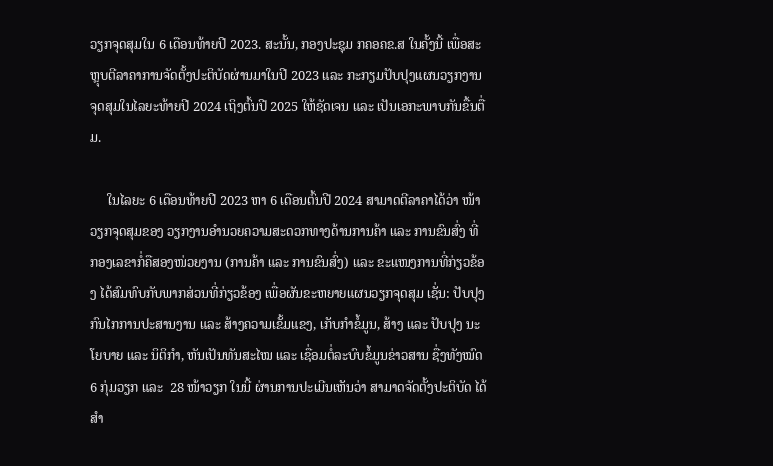ວຽກຈຸດສຸມໃນ 6 ເດືອນທ້າຍປີ 2023. ສະນັ້ນ, ກອງປະຊຸມ ກຄອຄຂ.ສ ໃນຄັ້ງນີ້ ເພື່ອສະຫຼຸບຕີລາຄາການຈັດຕັ້ງປະຕິບັດຜ່ານມາໃນປີ 2023 ແລະ ກະກຽມປັບປຸງແຜນວຽກງານຈຸດສຸມໃນໄລຍະທ້າຍປີ 2024 ເຖິງຕົ້ນປີ 2025 ໃຫ້ຊັດເຈນ ແລະ ເປັນເອກະພາບກັນຂື້ນຕື່ມ.

     ໃນໄລຍະ 6 ເດືອນທ້າຍປີ 2023 ຫາ 6 ເດືອນຕົ້ນປີ 2024 ສາມາດຕີລາຄາໄດ້ວ່າ ໜ້າວຽກຈຸດສຸມຂອງ ວຽກງານອຳນວຍຄວາມສະດວກທາງດ້ານການຄ້າ ແລະ ການຂົນສົ່ງ ທີ່ ກອງເລຂາກໍ່ຄືສອງໜ່ວຍງານ (ການຄ້າ ແລະ ການຂົນສົ່ງ) ແລະ ຂະແໜງການທີ່ກ່ຽວຂ້ອງ ໄດ້ສົມທົບກັບພາກສ່ວນທີ່ກ່ຽວຂ້ອງ ເພື່ອຜັນຂະຫຍາຍແຜນວຽກຈຸດສຸມ ເຊັ່ນ: ປັບປຸງກົນໄກການປະສານງານ ແລະ ສ້າງຄວາມເຂັ້ມແຂງ, ເກັບກຳຂໍ້ມູນ, ສ້າງ ແລະ ປັບປຸງ ນະໂຍບາຍ ແລະ ນິຕິກຳ, ຫັນເປັນທັນສະໄໝ ແລະ ເຊື່ອມຕໍ່ລະບົບຂໍ້ມູນຂ່າວສານ ຊື່ງທັງໝົດ 6 ກຸ່ມວຽກ ແລະ  28 ໜ້າວຽກ ໃນນີ້ ຜ່ານການປະເມີນເຫັນວ່າ ສາມາດຈັດຕັ້ງປະຕິບັດ ໄດ້ສໍາ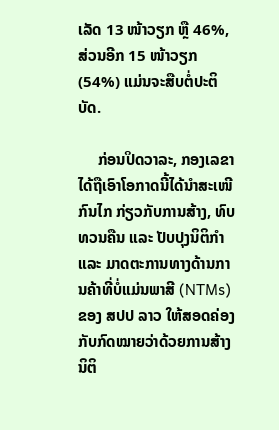ເລັດ 13 ໜ້າວຽກ ຫຼື 46%, ສ່ວນອີກ 15 ໜ້າວຽກ (54%) ແມ່ນຈະສືບຕໍ່ປະຕິບັດ.

     ກ່ອນປິດວາລະ, ກອງເລຂາ ໄດ້ຖືເອົາໂອກາດນີ້ໄດ້ນໍາສະເໜີກົນໄກ ກ່ຽວກັບການສ້າງ, ທົບທວນຄືນ ແລະ ປັບປຸງນິຕິກຳ ແລະ ມາດຕະການທາງດ້ານການຄ້າທີ່ບໍ່ແມ່ນພາສີ (NTMs) ຂອງ ສປປ ລາວ ໃຫ້ສອດຄ່ອງກັບກົດໝາຍວ່າດ້ວຍການສ້າງນິຕິ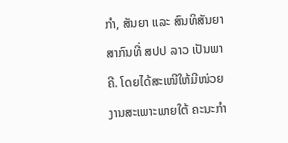ກຳ, ສັນຍາ ແລະ ສົນທິສັນຍາສາກົນທີ່ ສປປ ລາວ ເປັນພາຄີ. ໂດຍໄດ້ສະເໜີໃຫ້ມີໜ່ວຍງານສະເພາະພາຍໃຕ້ ຄະນະກໍາ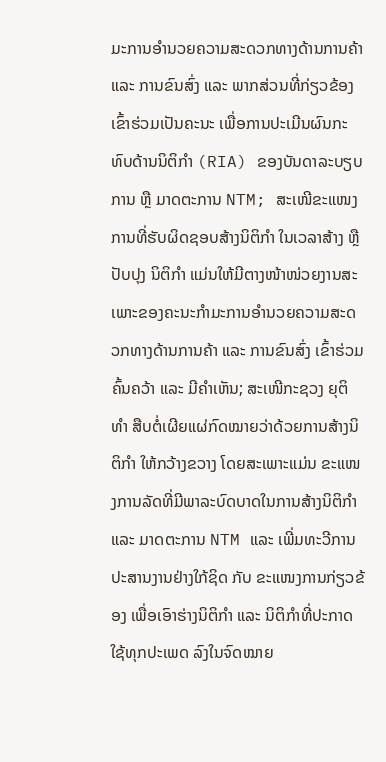ມະການອໍານວຍຄວາມສະດວກທາງດ້ານການຄ້າ ແລະ ການຂົນສົ່ງ ແລະ ພາກສ່ວນທີ່ກ່ຽວຂ້ອງ ເຂົ້າຮ່ວມເປັນຄະນະ ເພື່ອການປະເມີນຜົນກະທົບດ້ານນິຕິກໍາ (RIA) ຂອງບັນດາລະບຽບການ ຫຼື ມາດຕະການ NTM; ສະເໜີຂະແໜງການທີ່ຮັບຜິດຊອບສ້າງນິຕິກໍາ ໃນເວລາສ້າງ ຫຼື ປັບປຸງ ນິຕິກໍາ ແມ່ນໃຫ້ມີຕາງໜ້າໜ່ວຍງານສະເພາະຂອງຄະນະກໍາມະການອໍານວຍຄວາມສະດວກທາງດ້ານການຄ້າ ແລະ ການຂົນສົ່ງ ເຂົ້າຮ່ວມຄົ້ນຄວ້າ ແລະ ມີຄໍາເຫັນ; ສະເໜີກະຊວງ ຍຸຕິທໍາ ສືບຕໍ່ເຜີຍແຜ່ກົດໝາຍວ່າດ້ວຍການສ້າງນິຕິກຳ ໃຫ້ກວ້າງຂວາງ ໂດຍສະເພາະແມ່ນ ຂະແໜງການລັດທີ່ມີພາລະບົດບາດໃນການສ້າງນິຕິກຳ ແລະ ມາດຕະການ NTM ແລະ ເພີ່ມທະວີການປະສານງານຢ່າງໃກ້ຊິດ ກັບ ຂະແໜງການກ່ຽວຂ້ອງ ເພື່ອເອົາຮ່າງນິຕິກໍາ ແລະ ນິຕິກໍາທີ່ປະກາດໃຊ້ທຸກປະເພດ ລົງໃນຈົດໝາຍ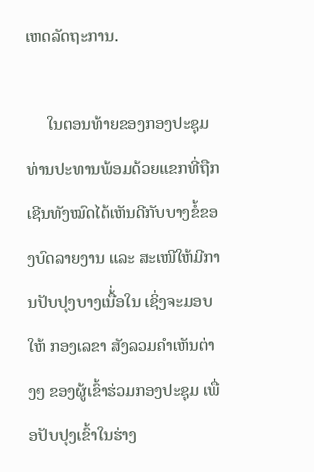ເຫດລັດຖະການ.

     ໃນຕອນທ້າຍຂອງກອງປະຊຸມ ທ່ານປະທານພ້ອມດ້ວຍແຂກທີ່ຖືກເຊີນທັງໝົດໄດ້ເຫັນດີກັບບາງຂໍ້ຂອງບົດລາຍງານ ແລະ ສະເໜີໃຫ້ມີການປັບປຸງບາງເນື້່ອໃນ ເຊິ່ງຈະມອບໃຫ້ ກອງເລຂາ ສັງລວມຄໍາເຫັນຕ່າງໆ ຂອງຜູ້ເຂົ້າຮ່ວມກອງປະຊຸມ ເພື່ອປັບປຸງເຂົ້າໃນຮ່າງ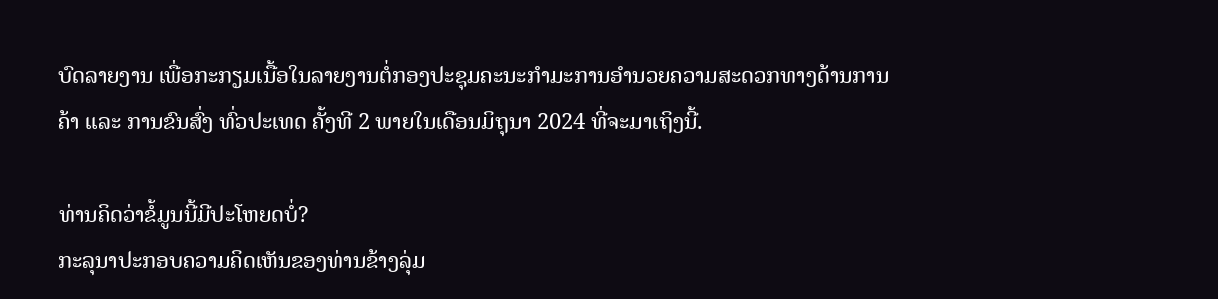ບົດລາຍງານ ເພື່ອກະກຽມເນື້ອໃນລາຍງານຕໍ່ກອງປະຊຸມຄະນະກໍາມະການອໍານວຍຄວາມສະດວກທາງດ້ານການຄ້າ ແລະ ການຂົນສົ່ງ ທົ່ວປະເທດ ຄັ້ງທີ 2 ພາຍໃນເດືອນມິຖຸນາ 2024 ທີ່ຈະມາເຖິງນີ້.

ທ່ານຄິດວ່າຂໍ້ມູນນີ້ມີປະໂຫຍດບໍ່?
ກະລຸນາປະກອບຄວາມຄິດເຫັນຂອງທ່ານຂ້າງລຸ່ມ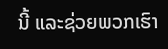ນີ້ ແລະຊ່ວຍພວກເຮົາ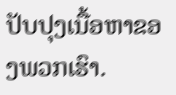ປັບປຸງເນື້ອຫາຂອງພວກເຮົາ.